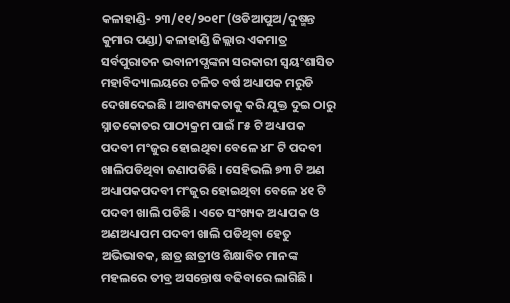କଳାହାଣ୍ଡି- ୨୩/୧୧/୨୦୧୮ (ଓଡିଆପୁଅ/ଦୁଷ୍ମନ୍ତ କୁମାର ପଣ୍ଡା) କଳାହାଣ୍ଡି ଜିଲ୍ଲାର ଏକମାତ୍ର ସର୍ବପୁରାତନ ଭବାନୀପ୍ଧଙ୍କନା ସରକାରୀ ସ୍ୱୟଂଶାସିତ ମହାବିଦ୍ୟାଲୟରେ ଚଳିତ ବର୍ଷ ଅଧ୍ୟାପକ ମରୁଡି ଦେଖାଦେଇଛି । ଆବଶ୍ୟକତାକୁ କରି ଯୁକ୍ତ ଦୁଇ ଠାରୁ ସ୍ନାତକୋତର ପାଠ୍ୟକ୍ରମ ପାଇଁ ୮୫ ଟି ଅଧ୍ୟାପକ ପଦବୀ ମଂଜୁର ହୋଇଥିବା ବେଳେ ୪୮ ଟି ପଦବୀ ଖାଲିପଡିଥିବା ଜଣାପଡିଛି । ସେହିଭଲି ୭୩ ଟି ଅଣ ଅଧ୍ୟାପକପଦବୀ ମଂଜୁର ହୋଇଥିବା ବେଳେ ୪୧ ଟି ପଦବୀ ଖାଲି ପଡିଛି । ଏତେ ସଂଖ୍ୟକ ଅଧ୍ୟାପକ ଓ ଅଣଅଧ୍ୟାପମ ପଦବୀ ଖାଲି ପଡିଥିବା ହେତୁ ଅଭିଭାବକ, ଛାତ୍ର ଛାତ୍ରୀଓ ଶିକ୍ଷାବିତ ମାନଙ୍କ ମହଲରେ ତୀବ୍ର ଅସନ୍ତୋଷ ବଢିବାରେ ଲାଗିଛି ।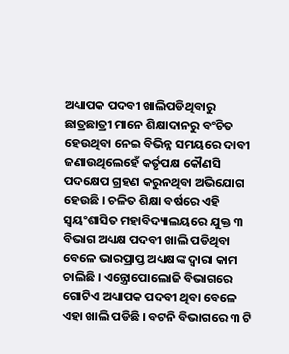ଅଧ୍ୟାପକ ପଦବୀ ଖାଲିପଡିଥିବାରୁ ଛାତ୍ରଛାତ୍ରୀ ମାନେ ଶିକ୍ଷାଦାନରୁ ବଂଚିତ ହେଉଥିବା ନେଇ ବିଭିନ୍ନ ସମୟରେ ଦାବୀ ଜଣାଉଥିଲେହେଁ କର୍ତୃପକ୍ଷ କୌଣସି ପଦକ୍ଷେପ ଗ୍ରହଣ କରୁନଥିବା ଅଭିଯୋଗ ହେଉଛି । ଚଳିତ ଶିକ୍ଷା ବର୍ଷରେ ଏହି ସ୍ୱୟଂଶାସିତ ମହାବିଦ୍ୟାଲୟରେ ଯୁକ୍ତ ୩ ବିଭାଗ ଅଧ୍ୟକ୍ଷ ପଦବୀ ଖାଲି ପଡିଥିବା ବେଳେ ଭାରପ୍ରାପ୍ତ ଅଧ୍ୟକ୍ଷଙ୍କ ଦ୍ୱାରା କାମ ଚାଲିଛି । ଏନ୍ତ୍ରୋପୋଲୋଜି ବିଭାଗରେ ଗୋଟିଏ ଅଧ୍ୟାପକ ପଦବୀ ଥିବା ବେଳେ ଏହା ଖାଲି ପଡିଛି । ବଟନି ବିଭାଗରେ ୩ ଟି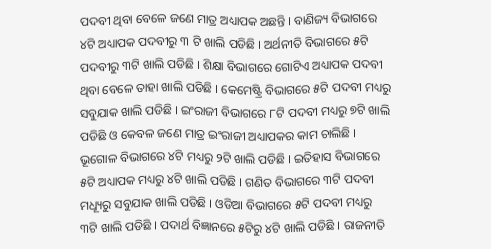ପଦବୀ ଥିବା ବେଳେ ଜଣେ ମାତ୍ର ଅଧ୍ୟାପକ ଅଛନ୍ତି । ବାଣିଜ୍ୟ ବିଭାଗରେ ୪ଟି ଅଧ୍ୟାପକ ପଦବୀରୁ ୩ ଟି ଖାଲି ପଡିଛି । ଅର୍ଥନୀତି ବିଭାଗରେ ୫ଟି ପଦବୀରୁ ୩ଟି ଖାଲି ପଡିଛି । ଶିକ୍ଷା ବିଭାଗରେ ଗୋଟିଏ ଅଧ୍ୟାପକ ପଦବୀ ଥିବା ବେଳେ ତାହା ଖାଲି ପଡିଛି । କେମେଷ୍ଟ୍ରି ବିଭାଗରେ ୫ଟି ପଦବୀ ମଧ୍ୟରୁ ସବୁଯାକ ଖାଲି ପଡିଛି । ଇଂରାଜୀ ବିଭାଗରେ ୮ଟି ପଦବୀ ମଧ୍ୟରୁ ୭ଟି ଖାଲି ପଡିଛି ଓ କେବଳ ଜଣେ ମାତ୍ର ଇଂରାଜୀ ଅଧ୍ୟାପକର କାମ ଚାଲିଛି । ଭୂଗୋଳ ବିଭାଗରେ ୪ଟି ମଧ୍ୟରୁ ୨ଟି ଖାଲି ପଡିଛି । ଇତିହାସ ବିଭାଗରେ ୫ଟି ଅଧ୍ୟାପକ ମଧ୍ୟରୁ ୪ଟି ଖାଲି ପଡିଛି । ଗଣିତ ବିଭାଗରେ ୩ଟି ପଦବୀ ମଧ୍ୟୂରୁ ସବୁଯାକ ଖାଲି ପଡିଛି । ଓଡିଆ ବିଭାଗରେ ୫ଟି ପଦବୀ ମଧ୍ୟରୁ ୩ଟି ଖାଲି ପଡିଛି । ପଦାର୍ଥ ବିଜ୍ଞାନରେ ୫ଟିରୁ ୪ଟି ଖାଲି ପଡିଛି । ରାଜନୀତି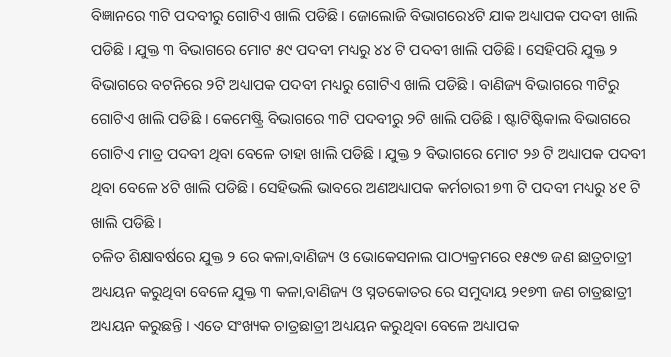ବିଜ୍ଞାନରେ ୩ଟି ପଦବୀରୁ ଗୋଟିଏ ଖାଲି ପଡିଛି । ଜୋଲୋଜି ବିଭାଗରେ୪ଟି ଯାକ ଅଧ୍ୟାପକ ପଦବୀ ଖାଲି ପଡିଛି । ଯୁକ୍ତ ୩ ବିଭାଗରେ ମୋଟ ୫୯ ପଦବୀ ମଧ୍ୟରୁ ୪୪ ଟି ପଦବୀ ଖାଲି ପଡିଛି । ସେହିପରି ଯୁକ୍ତ ୨ ବିଭାଗରେ ବଟନିରେ ୨ଟି ଅଧ୍ୟାପକ ପଦବୀ ମଧ୍ୟରୁ ଗୋଟିଏ ଖାଲି ପଡିଛି । ବାଣିଜ୍ୟ ବିଭାଗରେ ୩ଟିରୁ ଗୋଟିଏ ଖାଲି ପଡିଛି । କେମେଷ୍ଟ୍ରି ବିଭାଗରେ ୩ଟି ପଦବୀରୁ ୨ଟି ଖାଲି ପଡିଛି । ଷ୍ଟାଟିଷ୍ଟିକାଲ ବିଭାଗରେ ଗୋଟିଏ ମାତ୍ର ପଦବୀ ଥିବା ବେଳେ ତାହା ଖାଲି ପଡିଛି । ଯୁକ୍ତ ୨ ବିଭାଗରେ ମୋଟ ୨୬ ଟି ଅଧ୍ୟାପକ ପଦବୀ ଥିବା ବେଳେ ୪ଟି ଖାଲି ପଡିଛି । ସେହିଭଲି ଭାବରେ ଅଣଅଧ୍ୟାପକ କର୍ମଚାରୀ ୭୩ ଟି ପଦବୀ ମଧ୍ୟରୁ ୪୧ ଟି ଖାଲି ପଡିଛି ।
ଚଳିତ ଶିକ୍ଷାବର୍ଷରେ ଯୁକ୍ତ ୨ ରେ କଳା,ବାଣିଜ୍ୟ ଓ ଭୋକେସନାଲ ପାଠ୍ୟକ୍ରମରେ ୧୫୯୭ ଜଣ ଛାତ୍ରଚାତ୍ରୀ ଅଧ୍ୟୟନ କରୁଥିବା ବେଳେ ଯୁକ୍ତ ୩ କଳା,ବାଣିଜ୍ୟ ଓ ସ୍ନତକୋତର ରେ ସମୁଦାୟ ୨୧୭୩ ଜଣ ଚାତ୍ରଛାତ୍ରୀ ଅଧ୍ୟୟନ କରୁଛନ୍ତି । ଏତେ ସଂଖ୍ୟକ ଚାତ୍ରଛାତ୍ରୀ ଅଧ୍ୟୟନ କରୁଥିବା ବେଳେ ଅଧ୍ୟାପକ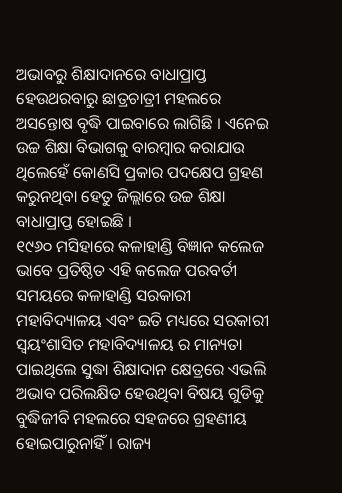ଅଭାବରୁ ଶିକ୍ଷାଦାନରେ ବାଧାପ୍ରାପ୍ତ ହେଉଥରବାରୁ ଛାତ୍ରଚାତ୍ରୀ ମହଲରେ ଅସନ୍ତୋଷ ବୃଦ୍ଧି ପାଇବାରେ ଲାଗିଛି । ଏନେଇ ଉଚ୍ଚ ଶିକ୍ଷା ବିଭାଗକୁ ବାରମ୍ବାର କରାଯାଉ ଥିଲେହେଁ କୋଣସି ପ୍ରକାର ପଦକ୍ଷେପ ଗ୍ରହଣ କରୁନଥିବା ହେତୁ ଜିଲ୍ଲାରେ ଉଚ୍ଚ ଶିକ୍ଷା ବାଧାପ୍ରାପ୍ତ ହୋଇଛି ।
୧୯୬୦ ମସିହାରେ କଳାହାଣ୍ଡି ବିଜ୍ଞାନ କଲେଜ ଭାବେ ପ୍ରତିଷ୍ଠିତ ଏହି କଲେଜ ପରବର୍ତୀ ସମୟରେ କଳାହାଣ୍ଡି ସରକାରୀ ମହାବିଦ୍ୟାଳୟ ଏବଂ ଇତି ମଧ୍ୟରେ ସରକାରୀ ସ୍ୱୟଂଶାସିତ ମହାବିଦ୍ୟାଳୟ ର ମାନ୍ୟତା ପାଇଥିଲେ ସୁଦ୍ଧା ଶିକ୍ଷାଦାନ କ୍ଷେତ୍ରରେ ଏଭଲି ଅଭାବ ପରିଲକ୍ଷିତ ହେଉଥିବା ବିଷୟ ଗୁଡିକୁ ବୁଦ୍ଧିଜୀବି ମହଲରେ ସହଜରେ ଗ୍ରହଣୀୟ ହୋଇପାରୁନାହିଁ । ରାଜ୍ୟ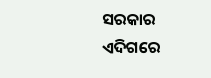ସରକାର ଏଦିଗରେ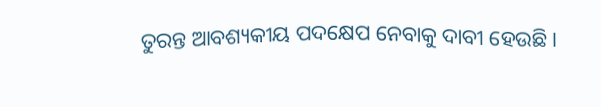ତୁରନ୍ତ ଆବଶ୍ୟକୀୟ ପଦକ୍ଷେପ ନେବାକୁ ଦାବୀ ହେଉଛି ।